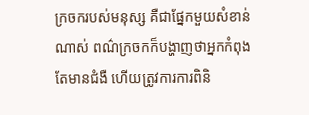ក្រចករបស់មនុស្ស គឺជាផ្នែកមួយសំខាន់ណាស់ ពណ៌ក្រចកក៏បង្ហាញថាអ្នកកំពុងតែមានជំងឺ ហើយត្រូវការការពិនិ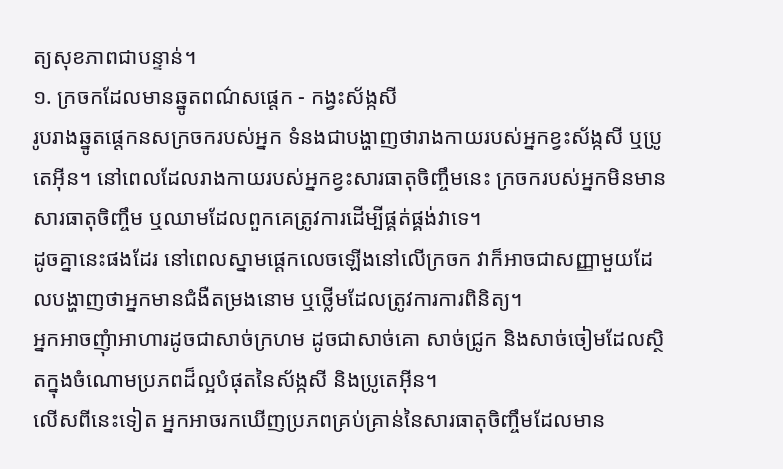ត្យសុខភាពជាបន្ទាន់។
១. ក្រចកដែលមានឆ្នូតពណ៌សផ្តេក - កង្វះស័ង្កសី
រូបរាងឆ្នូតផ្តេកនសក្រចករបស់អ្នក ទំនងជាបង្ហាញថារាងកាយរបស់អ្នកខ្វះស័ង្កសី ឬប្រូតេអ៊ីន។ នៅពេលដែលរាងកាយរបស់អ្នកខ្វះសារធាតុចិញ្ចឹមនេះ ក្រចករបស់អ្នកមិនមានសារធាតុចិញ្ចឹម ឬឈាមដែលពួកគេត្រូវការដើម្បីផ្គត់ផ្គង់វាទេ។
ដូចគ្នានេះផងដែរ នៅពេលស្នាមផ្តេកលេចឡើងនៅលើក្រចក វាក៏អាចជាសញ្ញាមួយដែលបង្ហាញថាអ្នកមានជំងឺតម្រងនោម ឬថ្លើមដែលត្រូវការការពិនិត្យ។
អ្នកអាចញុំាអាហារដូចជាសាច់ក្រហម ដូចជាសាច់គោ សាច់ជ្រូក និងសាច់ចៀមដែលស្ថិតក្នុងចំណោមប្រភពដ៏ល្អបំផុតនៃស័ង្កសី និងប្រូតេអ៊ីន។
លើសពីនេះទៀត អ្នកអាចរកឃើញប្រភពគ្រប់គ្រាន់នៃសារធាតុចិញ្ចឹមដែលមាន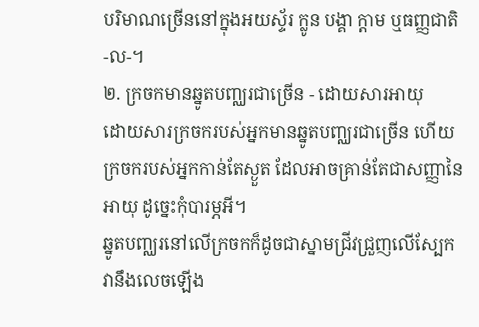បរិមាណច្រើននៅក្នុងអយស្ទ័រ ក្លូន បង្គា ក្តាម ឬធញ្ញជាតិ -ល-។
២. ក្រចកមានឆ្នូតបញ្ឈរជាច្រើន - ដោយសារអាយុ
ដោយសារក្រចករបស់អ្នកមានឆ្នូតបញ្ឈរជាច្រើន ហើយក្រចករបស់អ្នកកាន់តែស្ងួត ដែលអាចគ្រាន់តែជាសញ្ញានៃអាយុ ដូច្នេះកុំបារម្ភអី។
ឆ្នូតបញ្ឈរនៅលើក្រចកក៏ដូចជាស្នាមជ្រីវជ្រួញលើស្បែក វានឹងលេចឡើង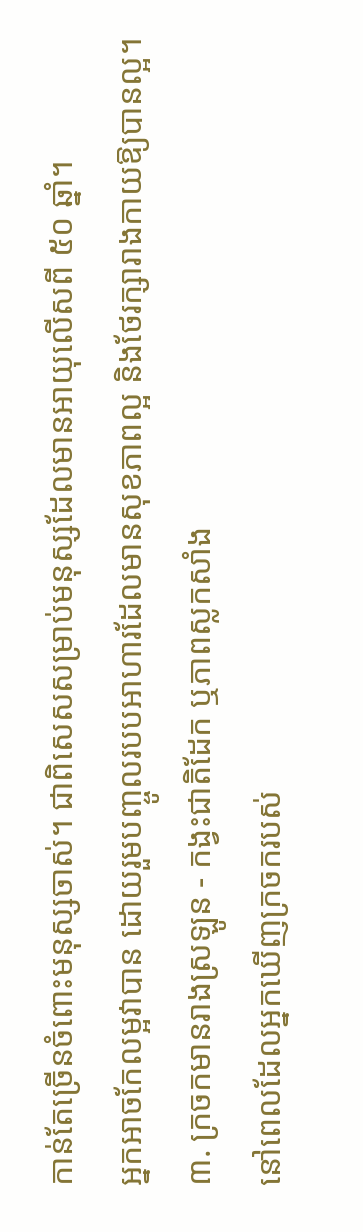កាន់តែច្រើនចំពោះមនុស្សចាស់។ ជាពិសេសសម្រាប់មនុស្សដែលមានអាយុលើសពី ៥០ ឆ្នាំ។
អ្នកអាចកែលម្អវាបាន ដោយរួមបញ្ចូលរបបអាហារដែលមានសុខភាពល្អ និងថែរក្សារាងកាយឱ្យបានល្អ។
៣. ក្រចកមានរាងស្រឡូន - កង្វះជាតិដែក ឬភាពស្លកសាំង
នៅពេលដែលអ្នកឃើញក្រចករបស់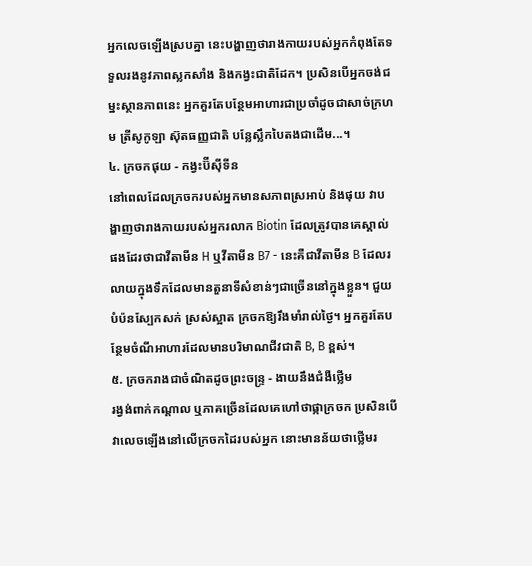អ្នកលេចឡើងស្របគ្នា នេះបង្ហាញថារាងកាយរបស់អ្នកកំពុងតែទទួលរងនូវភាពស្លកសាំង និងកង្វះជាតិដែក។ ប្រសិនបើអ្នកចង់ជម្នះស្ថានភាពនេះ អ្នកគួរតែបន្ថែមអាហារជាប្រចាំដូចជាសាច់ក្រហម ត្រីសូកូឡា ស៊ុតធញ្ញជាតិ បន្លែស្លឹកបៃតងជាដើម...។
៤. ក្រចកផុយ - កង្វះប៊ីស៊ីទីន
នៅពេលដែលក្រចករបស់អ្នកមានសភាពស្រអាប់ និងផុយ វាបង្ហាញថារាងកាយរបស់អ្នករលាក Biotin ដែលត្រូវបានគេស្គាល់ផងដែរថាជាវីតាមីន H ឬវីតាមីន B7 - នេះគឺជាវីតាមីន B ដែលរលាយក្នុងទឹកដែលមានតួនាទីសំខាន់ៗជាច្រើននៅក្នុងខ្លួន។ ជួយបំប៉នស្បែកសក់ ស្រស់ស្អាត ក្រចកឱ្យរឹងមាំរាល់ថ្ងៃ។ អ្នកគួរតែបន្ថែមចំណីអាហារដែលមានបរិមាណជីវជាតិ B, B ខ្ពស់។
៥. ក្រចករាងជាចំណិតដូចព្រះចន្ទ្រ - ងាយនឹងជំងឺថ្លើម
រង្វង់ពាក់កណ្តាល ឬភាគច្រើនដែលគេហៅថាផ្កាក្រចក ប្រសិនបើវាលេចឡើងនៅលើក្រចកដៃរបស់អ្នក នោះមានន័យថាថ្លើមរ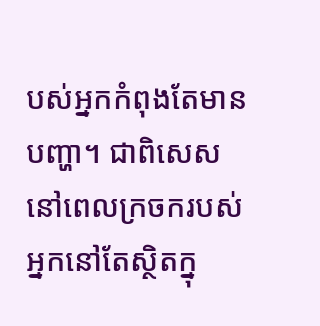បស់អ្នកកំពុងតែមានបញ្ហា។ ជាពិសេសនៅពេលក្រចករបស់អ្នកនៅតែស្ថិតក្នុ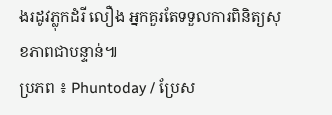ងរដូវភ្លុកដំរី លឿង អ្នកគួរតែទទួលការពិនិត្យសុខភាពជាបន្ទាន់៕
ប្រភព ៖ Phuntoday / ប្រែស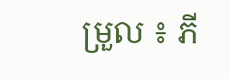ម្រួល ៖ ភី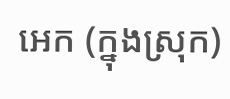អេក (ក្នុងស្រុក)